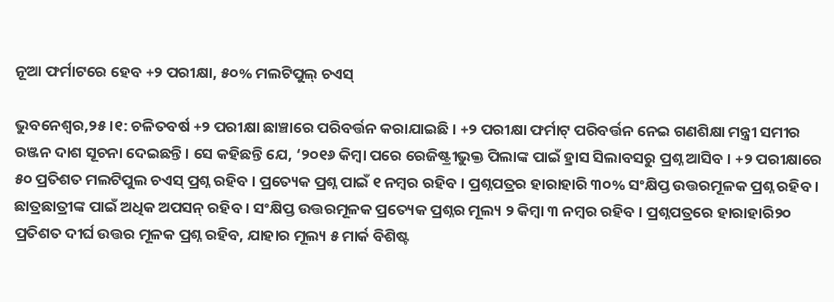ନୂଆ ଫର୍ମାଟରେ ହେବ +୨ ପରୀକ୍ଷା, ୫୦% ମଲଟିପୁଲ୍ ଚଏସ୍

ଭୁବନେଶ୍ୱର,୨୫ ।୧: ଚଳିତବର୍ଷ +୨ ପରୀକ୍ଷା ଛାଞ୍ଚାରେ ପରିବର୍ତ୍ତନ କରାଯାଇଛି । +୨ ପରୀକ୍ଷା ଫର୍ମାଟ୍ ପରିବର୍ତ୍ତନ ନେଇ ଗଣଶିକ୍ଷା ମନ୍ତ୍ରୀ ସମୀର ରଞ୍ଜନ ଦାଶ ସୂଚନା ଦେଇଛନ୍ତି । ସେ କହିଛନ୍ତି ଯେ, ‘୨୦୧୬ କିମ୍ବା ପରେ ରେଜିଷ୍ଟ୍ରୀଭୁକ୍ତ ପିଲାଙ୍କ ପାଇଁ ହ୍ରାସ ସିଲାବସରୁ ପ୍ରଶ୍ନ ଆସିବ । +୨ ପରୀକ୍ଷାରେ ୫୦ ପ୍ରତିଶତ ମଲଟିପୁଲ ଚଏସ୍ ପ୍ରଶ୍ନ ରହିବ । ପ୍ରତ୍ୟେକ ପ୍ରଶ୍ନ ପାଇଁ ୧ ନମ୍ବର ରହିବ । ପ୍ରଶ୍ନପତ୍ରର ହାରାହାରି ୩୦% ସଂକ୍ଷିପ୍ତ ଉତ୍ତରମୂଳକ ପ୍ରଶ୍ନ ରହିବ । ଛାତ୍ରଛାତ୍ରୀଙ୍କ ପାଇଁ ଅଧିକ ଅପସନ୍ ରହିବ । ସଂକ୍ଷିପ୍ତ ଉତ୍ତରମୂଳକ ପ୍ରତ୍ୟେକ ପ୍ରଶ୍ନର ମୂଲ୍ୟ ୨ କିମ୍ବା ୩ ନମ୍ବର ରହିବ । ପ୍ରଶ୍ନପତ୍ରରେ ହାରାହାରି୨୦ ପ୍ରତିଶତ ଦୀର୍ଘ ଉତ୍ତର ମୂଳକ ପ୍ରଶ୍ନ ରହିବ, ଯାହାର ମୂଲ୍ୟ ୫ ମାର୍କ ବିଶିଷ୍ଟ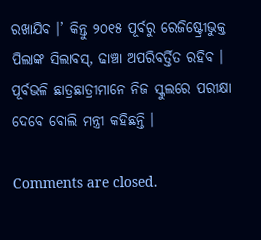ରଖାଯିବ ।’ କିନ୍ତୁ ୨୦୧୫ ପୂର୍ବରୁ ରେଜିଷ୍ଟ୍ରେୀଭୁକ୍ତ ପିଲାଙ୍କ ସିଲାବସ୍, ଢାଞ୍ଚା ଅପରିବର୍ତ୍ତିତ ରହିବ । ପୂର୍ବଭଳି ଛାତ୍ରଛାତ୍ରୀମାନେ ନିଜ ସ୍କୁଲରେ ପରୀକ୍ଷା ଦେବେ ବୋଲି ମନ୍ତ୍ରୀ କହିଛନ୍ତି ।

Comments are closed.